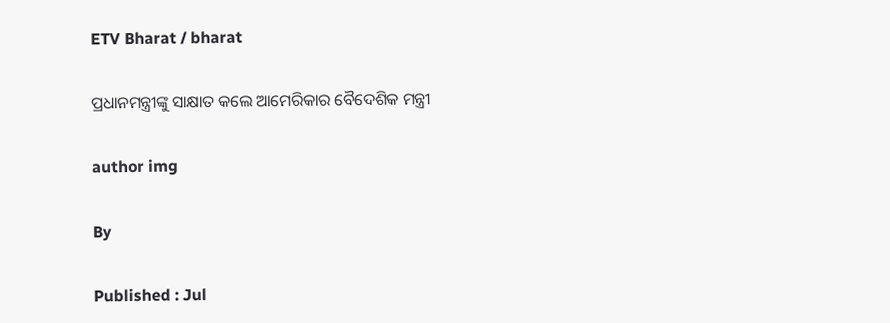ETV Bharat / bharat

ପ୍ରଧାନମନ୍ତ୍ରୀଙ୍କୁ ସାକ୍ଷାତ କଲେ ଆମେରିକାର ବୈଦେଶିକ ମନ୍ତ୍ରୀ

author img

By

Published : Jul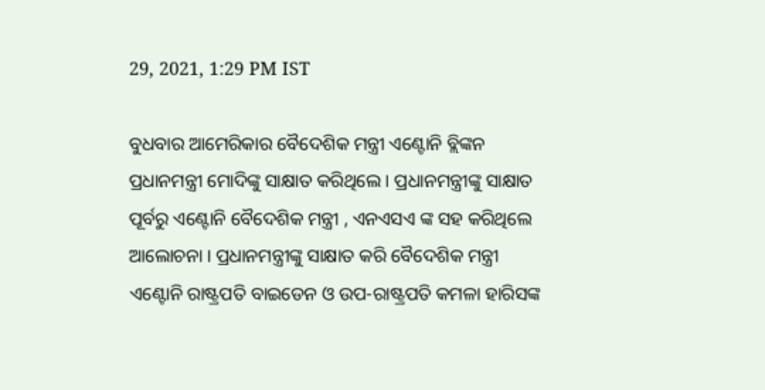29, 2021, 1:29 PM IST

ବୁଧବାର ଆମେରିକାର ବୈଦେଶିକ ମନ୍ତ୍ରୀ ଏଣ୍ଟୋନି ବ୍ଲିଙ୍କନ ପ୍ରଧାନମନ୍ତ୍ରୀ ମୋଦିଙ୍କୁ ସାକ୍ଷାତ କରିଥିଲେ । ପ୍ରଧାନମନ୍ତ୍ରୀଙ୍କୁ ସାକ୍ଷାତ ପୂର୍ବରୁ ଏଣ୍ଟୋନି ବୈଦେଶିକ ମନ୍ତ୍ରୀ , ଏନଏସଏ ଙ୍କ ସହ କରିଥିଲେ ଆଲୋଚନା । ପ୍ରଧାନମନ୍ତ୍ରୀଙ୍କୁ ସାକ୍ଷାତ କରି ବୈଦେଶିକ ମନ୍ତ୍ରୀ ଏଣ୍ଟୋନି ରାଷ୍ଟ୍ରପତି ବାଇଡେନ ଓ ଉପ-ରାଷ୍ଟ୍ରପତି କମଳା ହାରିସଙ୍କ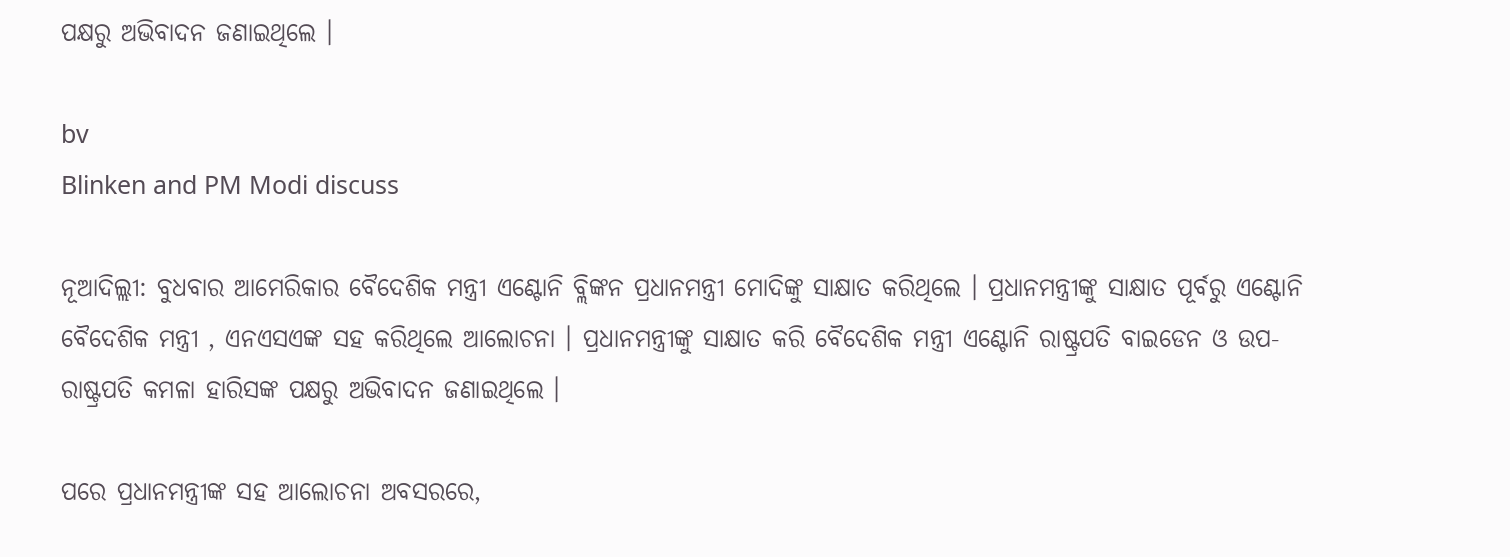ପକ୍ଷରୁ ଅଭିବାଦନ ଜଣାଇଥିଲେ ।

bv
Blinken and PM Modi discuss

ନୂଆଦିଲ୍ଲୀ: ବୁଧବାର ଆମେରିକାର ବୈଦେଶିକ ମନ୍ତ୍ରୀ ଏଣ୍ଟୋନି ବ୍ଲିଙ୍କନ ପ୍ରଧାନମନ୍ତ୍ରୀ ମୋଦିଙ୍କୁ ସାକ୍ଷାତ କରିଥିଲେ । ପ୍ରଧାନମନ୍ତ୍ରୀଙ୍କୁ ସାକ୍ଷାତ ପୂର୍ବରୁ ଏଣ୍ଟୋନି ବୈଦେଶିକ ମନ୍ତ୍ରୀ , ଏନଏସଏଙ୍କ ସହ କରିଥିଲେ ଆଲୋଚନା । ପ୍ରଧାନମନ୍ତ୍ରୀଙ୍କୁ ସାକ୍ଷାତ କରି ବୈଦେଶିକ ମନ୍ତ୍ରୀ ଏଣ୍ଟୋନି ରାଷ୍ଟ୍ରପତି ବାଇଡେନ ଓ ଉପ-ରାଷ୍ଟ୍ରପତି କମଳା ହାରିସଙ୍କ ପକ୍ଷରୁ ଅଭିବାଦନ ଜଣାଇଥିଲେ ।

ପରେ ପ୍ରଧାନମନ୍ତ୍ରୀଙ୍କ ସହ ଆଲୋଚନା ଅବସରରେ,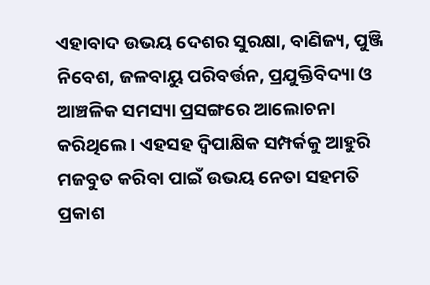ଏହାବାଦ ଉଭୟ ଦେଶର ସୁରକ୍ଷା, ବାଣିଜ୍ୟ, ପୁଞ୍ଜି ନିବେଶ, ଜଳବାୟୁ ପରିବର୍ତ୍ତନ, ପ୍ରଯୁକ୍ତିବିଦ୍ୟା ଓ ଆଞ୍ଚଳିକ ସମସ୍ୟା ପ୍ରସଙ୍ଗରେ ଆଲୋଚନା କରିଥିଲେ । ଏହସହ ଦ୍ବିପାକ୍ଷିକ ସମ୍ପର୍କକୁ ଆହୁରି ମଜବୁତ କରିବା ପାଇଁ ଉଭୟ ନେତା ସହମତି ପ୍ରକାଶ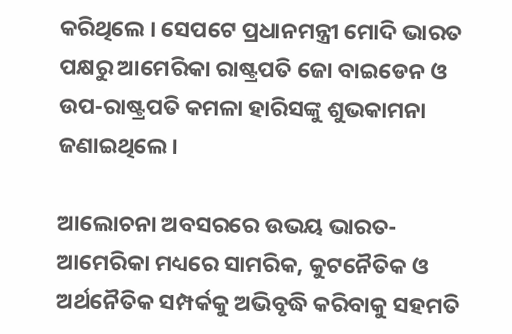କରିଥିଲେ । ସେପଟେ ପ୍ରଧାନମନ୍ତ୍ରୀ ମୋଦି ଭାରତ ପକ୍ଷରୁ ଆମେରିକା ରାଷ୍ଟ୍ରପତି ଜୋ ବାଇଡେନ ଓ ଉପ-ରାଷ୍ଟ୍ରପତି କମଳା ହାରିସଙ୍କୁ ଶୁଭକାମନା ଜଣାଇଥିଲେ ।

ଆଲୋଚନା ଅବସରରେ ଉଭୟ ଭାରତ-ଆମେରିକା ମଧ୍ୟରେ ସାମରିକ, କୁଟନୈତିକ ଓ ଅର୍ଥନୈତିକ ସମ୍ପର୍କକୁ ଅଭିବୃଦ୍ଧି କରିବାକୁ ସହମତି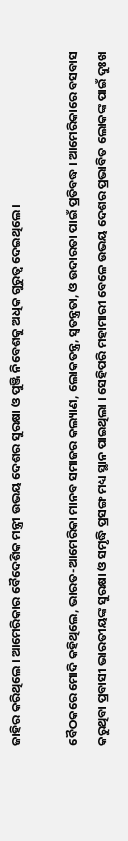ଜାହିର କରିଥିଲେ । ଆମେରିକାର ବୈଦେଶିକ ମନ୍ତ୍ରୀ ଉଭୟ ଦେଶର ସୁରକ୍ଷା ଓ ପୁଞ୍ଜି ନିବେଶକୁ ଅଧିକ ଗୁରୁତ୍ବ ଦେଇଥିଲେ ।

ବୈଠକରେ ମୋଦି କହିଥିଲେ, ଭାରତ-ଆମେରିକା ମାନବ ସମାଜର କଲ୍ୟାଣ, ଲୋକତନ୍ତ୍ର, ସ୍ବତନ୍ତ୍ରତା, ଓ ଉଦାରତା ପାଇଁ ପ୍ରତିବଦ୍ଧ । ଆମେରିକାରେ ବସବାସ କରୁଥିବା ପ୍ରବାସୀ ଭାରତୀୟଙ୍କ ସୁରକ୍ଷା ଓ ସମୃଦ୍ଧି ପ୍ରସଙ୍ଗ ମଧ୍ୟ ସ୍ଥାନ ପାଇଥିଲା । ସେହିପରି ମହାମାରୀ ବେଳେ ଉଭୟ ଦେଶର ପ୍ରଭାବିତ ଲୋକଙ୍କ ପାଇଁ ଦୁଃଖ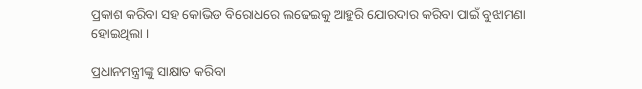ପ୍ରକାଶ କରିବା ସହ କୋଭିଡ ବିରୋଧରେ ଲଢେଇକୁ ଆହୁରି ଯୋରଦାର କରିବା ପାଇଁ ବୁଝାମଣା ହୋଇଥିଲା ।

ପ୍ରଧାନମନ୍ତ୍ରୀଙ୍କୁ ସାକ୍ଷାତ କରିବା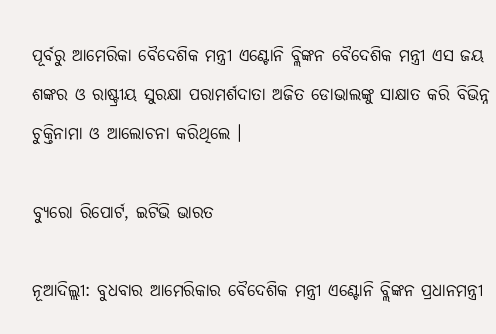ପୂର୍ବରୁ ଆମେରିକା ବୈଦେଶିକ ମନ୍ତ୍ରୀ ଏଣ୍ଟୋନି ବ୍ଲିଙ୍କନ ବୈଦେଶିକ ମନ୍ତ୍ରୀ ଏସ ଜୟ ଶଙ୍କର ଓ ରାଷ୍ଟ୍ରୀୟ ସୁରକ୍ଷା ପରାମର୍ଶଦାତା ଅଜିତ ଡୋଭାଲଙ୍କୁ ସାକ୍ଷାତ କରି ବିଭିନ୍ନ ଚୁକ୍ତିନାମା ଓ ଆଲୋଚନା କରିଥିଲେ ।

ବ୍ୟୁରୋ ରିପୋର୍ଟ, ଇଟିଭି ଭାରତ

ନୂଆଦିଲ୍ଲୀ: ବୁଧବାର ଆମେରିକାର ବୈଦେଶିକ ମନ୍ତ୍ରୀ ଏଣ୍ଟୋନି ବ୍ଲିଙ୍କନ ପ୍ରଧାନମନ୍ତ୍ରୀ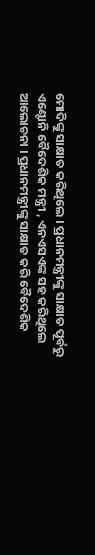ମୋଦିଙ୍କୁ ସାକ୍ଷାତ କରିଥିଲେ । ପ୍ରଧାନମନ୍ତ୍ରୀଙ୍କୁ ସାକ୍ଷାତ ପୂର୍ବରୁ ଏଣ୍ଟୋନି ବୈଦେଶିକ ମନ୍ତ୍ରୀ , ଏନଏସଏଙ୍କ ସହ କରିଥିଲେ ଆଲୋଚନା । ପ୍ରଧାନମନ୍ତ୍ରୀଙ୍କୁ ସାକ୍ଷାତ କରି ବୈଦେଶିକ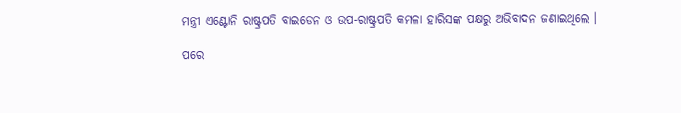ମନ୍ତ୍ରୀ ଏଣ୍ଟୋନି ରାଷ୍ଟ୍ରପତି ବାଇଡେନ ଓ ଉପ-ରାଷ୍ଟ୍ରପତି କମଳା ହାରିସଙ୍କ ପକ୍ଷରୁ ଅଭିବାଦନ ଜଣାଇଥିଲେ ।

ପରେ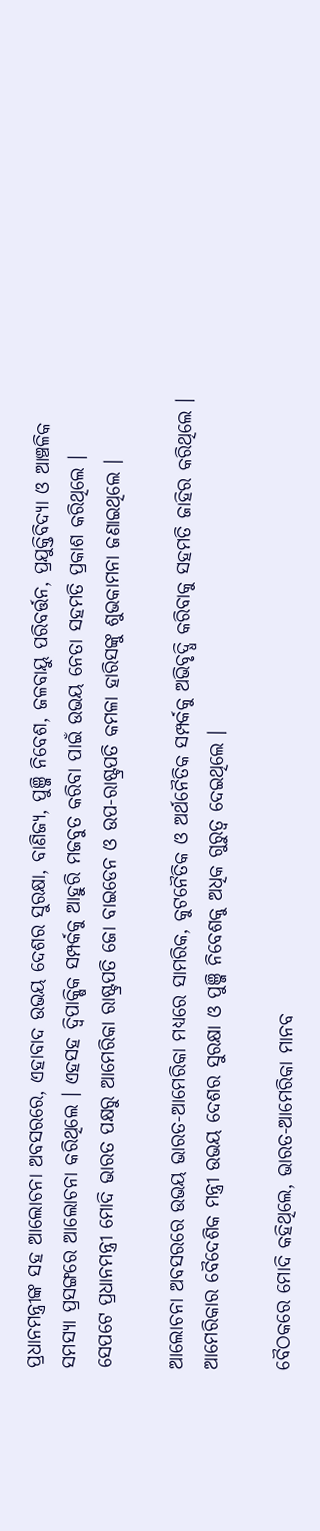ପ୍ରଧାନମନ୍ତ୍ରୀଙ୍କ ସହ ଆଲୋଚନା ଅବସରରେ, ଏହାବାଦ ଉଭୟ ଦେଶର ସୁରକ୍ଷା, ବାଣିଜ୍ୟ, ପୁଞ୍ଜି ନିବେଶ, ଜଳବାୟୁ ପରିବର୍ତ୍ତନ, ପ୍ରଯୁକ୍ତିବିଦ୍ୟା ଓ ଆଞ୍ଚଳିକ ସମସ୍ୟା ପ୍ରସଙ୍ଗରେ ଆଲୋଚନା କରିଥିଲେ । ଏହସହ ଦ୍ବିପାକ୍ଷିକ ସମ୍ପର୍କକୁ ଆହୁରି ମଜବୁତ କରିବା ପାଇଁ ଉଭୟ ନେତା ସହମତି ପ୍ରକାଶ କରିଥିଲେ । ସେପଟେ ପ୍ରଧାନମନ୍ତ୍ରୀ ମୋଦି ଭାରତ ପକ୍ଷରୁ ଆମେରିକା ରାଷ୍ଟ୍ରପତି ଜୋ ବାଇଡେନ ଓ ଉପ-ରାଷ୍ଟ୍ରପତି କମଳା ହାରିସଙ୍କୁ ଶୁଭକାମନା ଜଣାଇଥିଲେ ।

ଆଲୋଚନା ଅବସରରେ ଉଭୟ ଭାରତ-ଆମେରିକା ମଧ୍ୟରେ ସାମରିକ, କୁଟନୈତିକ ଓ ଅର୍ଥନୈତିକ ସମ୍ପର୍କକୁ ଅଭିବୃଦ୍ଧି କରିବାକୁ ସହମତି ଜାହିର କରିଥିଲେ । ଆମେରିକାର ବୈଦେଶିକ ମନ୍ତ୍ରୀ ଉଭୟ ଦେଶର ସୁରକ୍ଷା ଓ ପୁଞ୍ଜି ନିବେଶକୁ ଅଧିକ ଗୁରୁତ୍ବ ଦେଇଥିଲେ ।

ବୈଠକରେ ମୋଦି କହିଥିଲେ, ଭାରତ-ଆମେରିକା ମାନବ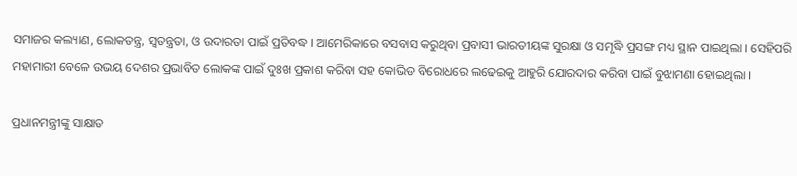ସମାଜର କଲ୍ୟାଣ, ଲୋକତନ୍ତ୍ର, ସ୍ବତନ୍ତ୍ରତା, ଓ ଉଦାରତା ପାଇଁ ପ୍ରତିବଦ୍ଧ । ଆମେରିକାରେ ବସବାସ କରୁଥିବା ପ୍ରବାସୀ ଭାରତୀୟଙ୍କ ସୁରକ୍ଷା ଓ ସମୃଦ୍ଧି ପ୍ରସଙ୍ଗ ମଧ୍ୟ ସ୍ଥାନ ପାଇଥିଲା । ସେହିପରି ମହାମାରୀ ବେଳେ ଉଭୟ ଦେଶର ପ୍ରଭାବିତ ଲୋକଙ୍କ ପାଇଁ ଦୁଃଖ ପ୍ରକାଶ କରିବା ସହ କୋଭିଡ ବିରୋଧରେ ଲଢେଇକୁ ଆହୁରି ଯୋରଦାର କରିବା ପାଇଁ ବୁଝାମଣା ହୋଇଥିଲା ।

ପ୍ରଧାନମନ୍ତ୍ରୀଙ୍କୁ ସାକ୍ଷାତ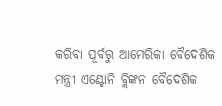କରିବା ପୂର୍ବରୁ ଆମେରିକା ବୈଦେଶିକ ମନ୍ତ୍ରୀ ଏଣ୍ଟୋନି ବ୍ଲିଙ୍କନ ବୈଦେଶିକ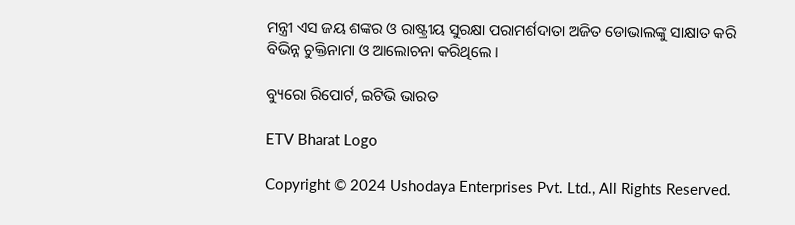ମନ୍ତ୍ରୀ ଏସ ଜୟ ଶଙ୍କର ଓ ରାଷ୍ଟ୍ରୀୟ ସୁରକ୍ଷା ପରାମର୍ଶଦାତା ଅଜିତ ଡୋଭାଲଙ୍କୁ ସାକ୍ଷାତ କରି ବିଭିନ୍ନ ଚୁକ୍ତିନାମା ଓ ଆଲୋଚନା କରିଥିଲେ ।

ବ୍ୟୁରୋ ରିପୋର୍ଟ, ଇଟିଭି ଭାରତ

ETV Bharat Logo

Copyright © 2024 Ushodaya Enterprises Pvt. Ltd., All Rights Reserved.